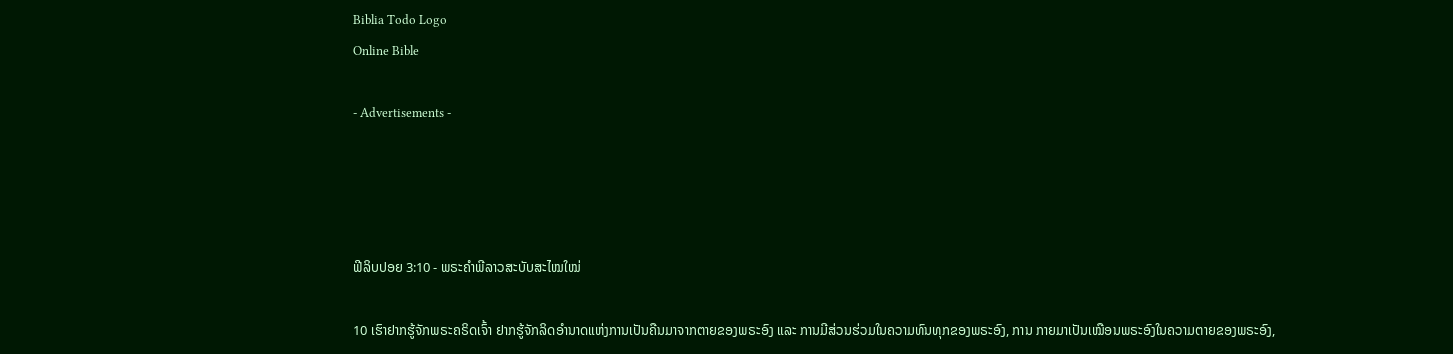Biblia Todo Logo
Online Bible

- Advertisements -




ຟີລິບປອຍ 3:10 - ພຣະຄຳພີລາວສະບັບສະໄໝໃໝ່

10 ເຮົາຢາກຮູ້ຈັກພຣະຄຣິດເຈົ້າ ຢາກຮູ້ຈັກລິດອຳນາດແຫ່ງການເປັນຄືນມາຈາກຕາຍຂອງພຣະອົງ ແລະ ການມີສ່ວນຮ່ວມໃນຄວາມທົນທຸກຂອງພຣະອົງ, ການ ກາຍມາເປັນເໝືອນພຣະອົງໃນຄວາມຕາຍຂອງພຣະອົງ,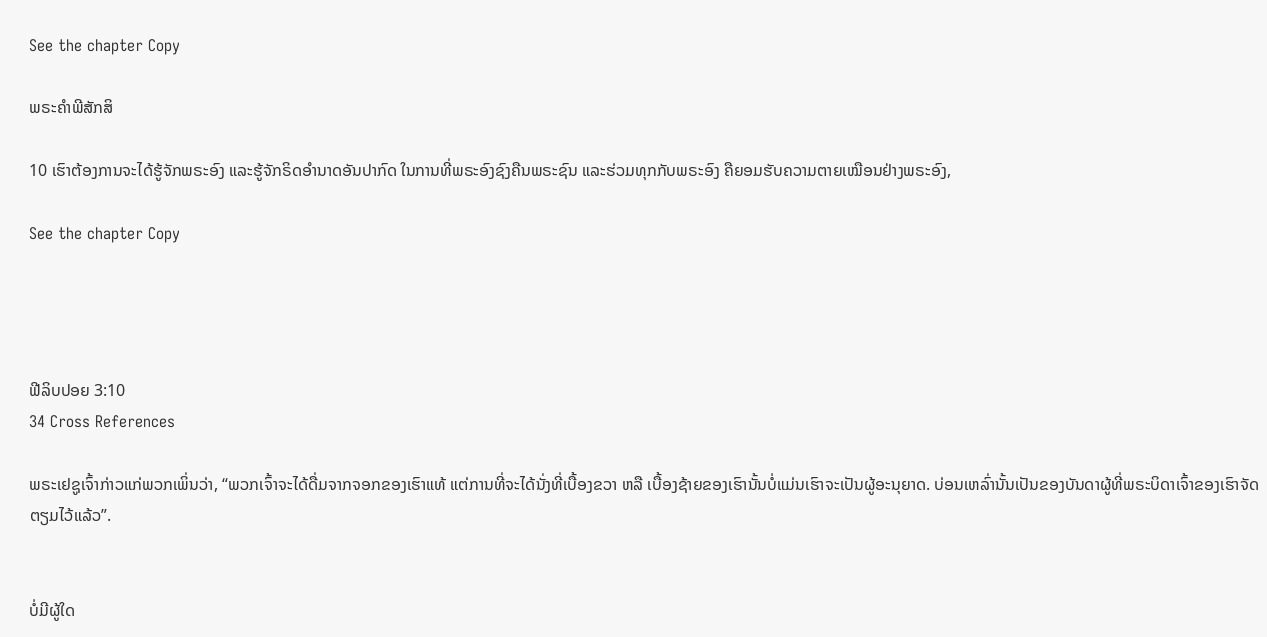See the chapter Copy

ພຣະຄຳພີສັກສິ

10 ເຮົາຕ້ອງການຈະໄດ້ຮູ້ຈັກພຣະອົງ ແລະຮູ້ຈັກຣິດອຳນາດອັນປາກົດ ໃນການທີ່ພຣະອົງຊົງຄືນພຣະຊົນ ແລະຮ່ວມທຸກກັບພຣະອົງ ຄືຍອມຮັບຄວາມຕາຍເໝືອນຢ່າງພຣະອົງ,

See the chapter Copy




ຟີລິບປອຍ 3:10
34 Cross References

ພຣະເຢຊູເຈົ້າກ່າວແກ່ພວກເພິ່ນວ່າ, “ພວກເຈົ້າຈະໄດ້ດື່ມຈາກຈອກຂອງເຮົາແທ້ ແຕ່ການທີ່ຈະໄດ້ນັ່ງທີ່ເບື້ອງຂວາ ຫລື ເບື້ອງຊ້າຍຂອງເຮົານັ້ນບໍ່ແມ່ນເຮົາຈະເປັນຜູ້ອະນຸຍາດ. ບ່ອນເຫລົ່ານັ້ນເປັນຂອງບັນດາຜູ້ທີ່ພຣະບິດາເຈົ້າຂອງເຮົາຈັດຕຽມໄວ້ແລ້ວ”.


ບໍ່ມີຜູ້ໃດ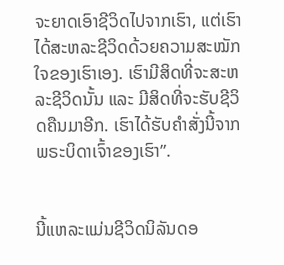ຈະຍາດເອົາຊີວິດໄປຈາກເຮົາ, ແຕ່ເຮົາໄດ້ສະຫລະຊີວິດດ້ວຍຄວາມສະໝັກໃຈຂອງເຮົາເອງ. ເຮົາມີສິດທີ່ຈະສະຫລະຊີວິດນັ້ນ ແລະ ມີສິດທີ່ຈະຮັບຊີວິດຄືນມາອີກ. ເຮົາໄດ້ຮັບຄຳສັ່ງນີ້ຈາກພຣະບິດາເຈົ້າຂອງເຮົາ”.


ນີ້ແຫລະແມ່ນຊີວິດນິລັນດອ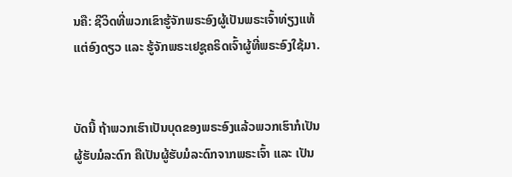ນຄື: ຊີວິດທີ່ພວກເຂົາຮູ້ຈັກພຣະອົງຜູ້ເປັນພຣະເຈົ້າທ່ຽງແທ້ແຕ່ອົງດຽວ ແລະ ຮູ້ຈັກພຣະເຢຊູຄຣິດເຈົ້າຜູ້ທີ່ພຣະອົງໃຊ້ມາ.


ບັດນີ້ ຖ້າພວກເຮົາເປັນບຸດຂອງພຣະອົງແລ້ວພວກເຮົາກໍເປັນຜູ້ຮັບມໍລະດົກ ຄືເປັນຜູ້ຮັບມໍລະດົກຈາກພຣະເຈົ້າ ແລະ ເປັນ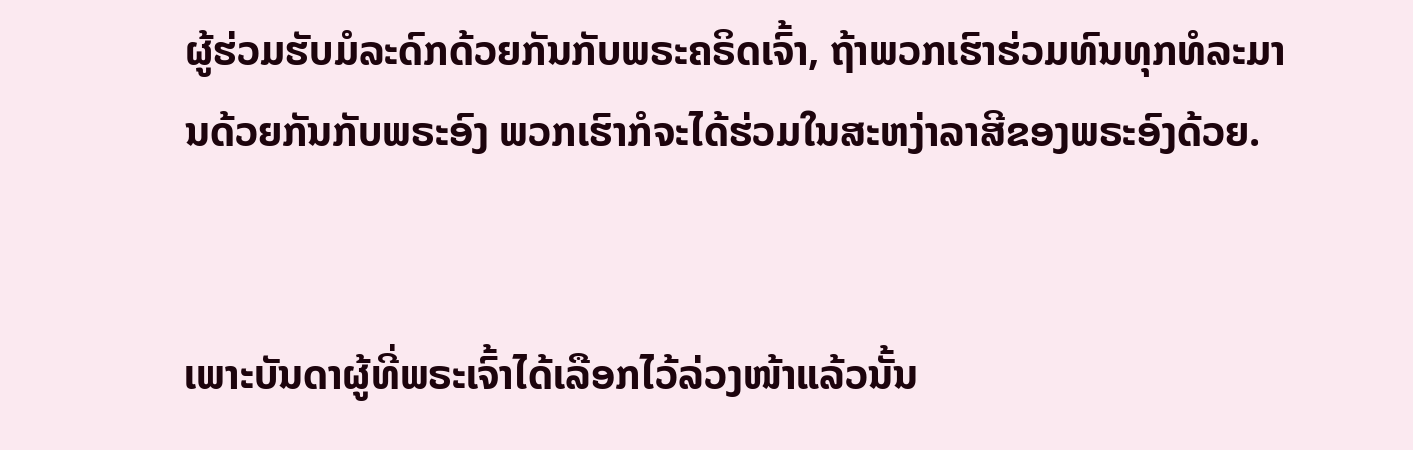ຜູ້ຮ່ວມຮັບມໍລະດົກດ້ວຍກັນກັບພຣະຄຣິດເຈົ້າ, ຖ້າພວກເຮົາຮ່ວມທົນທຸກທໍລະມານດ້ວຍກັນກັບພຣະອົງ ພວກເຮົາກໍຈະໄດ້ຮ່ວມໃນສະຫງ່າລາສີຂອງພຣະອົງດ້ວຍ.


ເພາະບັນດາຜູ້ທີ່ພຣະເຈົ້າໄດ້ເລືອກໄວ້ລ່ວງໜ້າແລ້ວນັ້ນ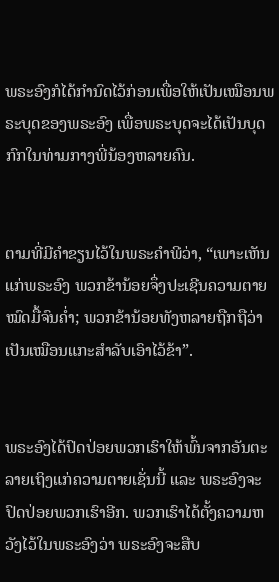ພຣະອົງກໍໄດ້ກຳນົດໄວ້ກ່ອນເພື່ອໃຫ້ເປັນເໝືອນພຣະບຸດຂອງພຣະອົງ ເພື່ອພຣະບຸດຈະໄດ້ເປັນບຸດກົກໃນທ່າມກາງພີ່ນ້ອງຫລາຍຄົນ.


ຕາມທີ່ມີຄຳຂຽນໄວ້ໃນພຣະຄຳພີວ່າ, “ເພາະເຫັນແກ່ພຣະອົງ ພວກຂ້ານ້ອຍຈຶ່ງປະເຊີນຄວາມຕາຍໝົດມື້ຈົນຄ່ຳ; ພວກຂ້ານ້ອຍທັງຫລາຍຖືກຖືວ່າເປັນເໝືອນແກະສຳລັບເອົາໄວ້ຂ້າ”.


ພຣະອົງໄດ້ປົດປ່ອຍພວກເຮົາໃຫ້ພົ້ນຈາກອັນຕະລາຍເຖິງແກ່ຄວາມຕາຍເຊັ່ນນີ້ ແລະ ພຣະອົງຈະປົດປ່ອຍພວກເຮົາອີກ. ພວກເຮົາໄດ້ຕັ້ງຄວາມຫວັງໄວ້ໃນພຣະອົງວ່າ ພຣະອົງຈະສືບ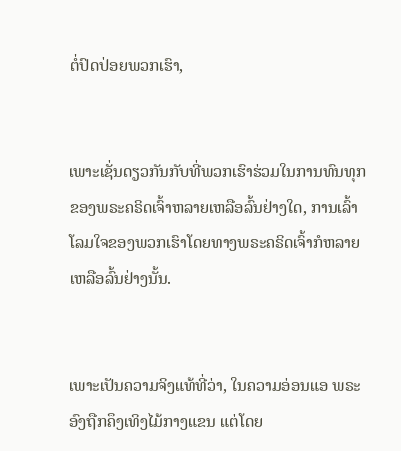ຕໍ່ປົດປ່ອຍພວກເຮົາ,


ເພາະເຊັ່ນດຽວກັນກັບທີ່ພວກເຮົາຮ່ວມໃນການທົນທຸກຂອງພຣະຄຣິດເຈົ້າຫລາຍເຫລືອລົ້ນຢ່າງໃດ, ການເລົ້າໂລມໃຈຂອງພວກເຮົາໂດຍທາງພຣະຄຣິດເຈົ້າກໍຫລາຍເຫລືອລົ້ນຢ່າງນັ້ນ.


ເພາະເປັນຄວາມຈິງແທ້ທີ່ວ່າ, ໃນຄວາມອ່ອນແອ ພຣະອົງຖືກຄຶງເທິງໄມ້ກາງແຂນ ແຕ່ໂດຍ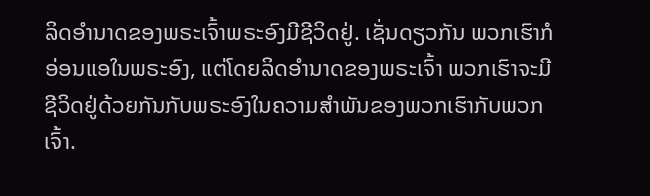ລິດອຳນາດຂອງພຣະເຈົ້າພຣະອົງມີຊີວິດຢູ່. ເຊັ່ນດຽວກັນ ພວກເຮົາກໍອ່ອນແອໃນພຣະອົງ, ແຕ່ໂດຍລິດອຳນາດຂອງພຣະເຈົ້າ ພວກເຮົາຈະມີຊີວິດຢູ່ດ້ວຍກັນກັບພຣະອົງໃນຄວາມສຳພັນຂອງພວກເຮົາກັບພວກເຈົ້າ.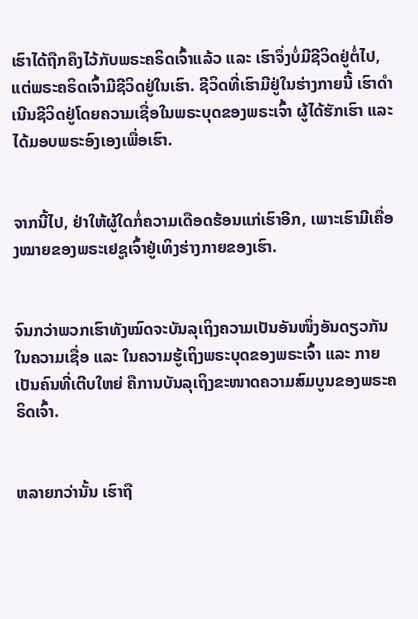ເຮົາໄດ້ຖືກຄຶງໄວ້ກັບພຣະຄຣິດເຈົ້າແລ້ວ ແລະ ເຮົາຈຶ່ງບໍ່ມີຊີວິດຢູ່ຕໍ່ໄປ, ແຕ່ພຣະຄຣິດເຈົ້າມີຊີວິດຢູ່ໃນເຮົາ. ຊີວິດທີ່ເຮົາມີຢູ່ໃນຮ່າງກາຍນີ້ ເຮົາດໍາເນີນຊີວິດຢູ່ໂດຍຄວາມເຊື່ອໃນພຣະບຸດຂອງພຣະເຈົ້າ ຜູ້ໄດ້ຮັກເຮົາ ແລະ ໄດ້ມອບພຣະອົງເອງເພື່ອເຮົາ.


ຈາກນີ້ໄປ, ຢ່າໃຫ້ຜູ້ໃດກໍ່ຄວາມເດືອດຮ້ອນແກ່ເຮົາອີກ, ເພາະເຮົາມີເຄື່ອງໝາຍຂອງພຣະເຢຊູເຈົ້າຢູ່ເທິງຮ່າງກາຍຂອງເຮົາ.


ຈົນກວ່າພວກເຮົາທັງໝົດຈະບັນລຸເຖິງຄວາມເປັນອັນໜຶ່ງອັນດຽວກັນໃນຄວາມເຊື່ອ ແລະ ໃນຄວາມຮູ້ເຖິງພຣະບຸດຂອງພຣະເຈົ້າ ແລະ ກາຍເປັນຄົນທີ່ເຕີບໃຫຍ່ ຄືການບັນລຸເຖິງຂະໜາດຄວາມສົມບູນຂອງພຣະຄຣິດເຈົ້າ.


ຫລາຍກວ່ານັ້ນ ເຮົາຖື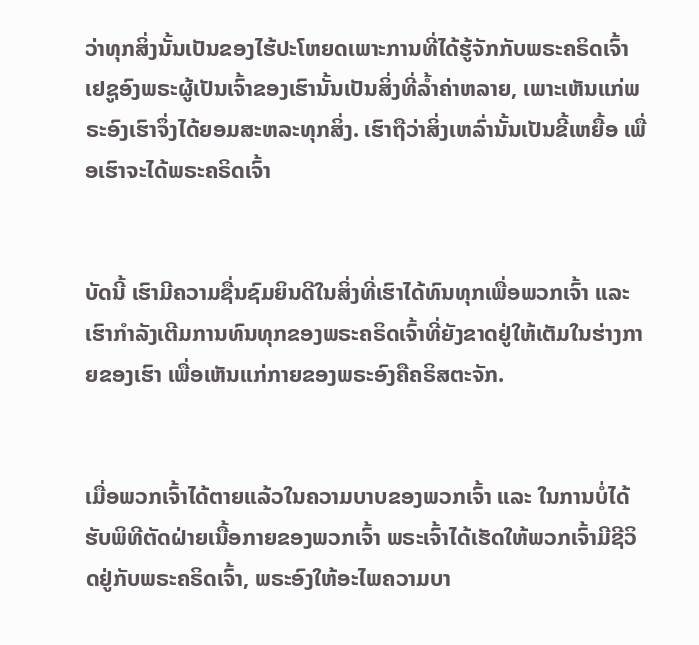ວ່າທຸກສິ່ງນັ້ນເປັນຂອງໄຮ້ປະໂຫຍດເພາະການທີ່ໄດ້ຮູ້ຈັກກັບພຣະຄຣິດເຈົ້າເຢຊູອົງພຣະຜູ້ເປັນເຈົ້າຂອງເຮົານັ້ນເປັນສິ່ງທີ່ລໍ້າຄ່າຫລາຍ, ເພາະເຫັນແກ່ພຣະອົງເຮົາຈຶ່ງໄດ້ຍອມສະຫລະທຸກສິ່ງ. ເຮົາຖືວ່າສິ່ງເຫລົ່ານັ້ນເປັນຂີ້ເຫຍື້ອ ເພື່ອເຮົາຈະໄດ້ພຣະຄຣິດເຈົ້າ


ບັດນີ້ ເຮົາມີຄວາມຊື່ນຊົມຍິນດີໃນສິ່ງທີ່ເຮົາໄດ້ທົນທຸກເພື່ອພວກເຈົ້າ ແລະ ເຮົາກຳລັງເຕີມການທົນທຸກຂອງພຣະຄຣິດເຈົ້າທີ່ຍັງຂາດຢູ່ໃຫ້ເຕັມໃນຮ່າງກາຍຂອງເຮົາ ເພື່ອເຫັນແກ່ກາຍຂອງພຣະອົງຄືຄຣິສຕະຈັກ.


ເມື່ອພວກເຈົ້າໄດ້ຕາຍແລ້ວໃນຄວາມບາບຂອງພວກເຈົ້າ ແລະ ໃນການບໍ່ໄດ້ຮັບພິທີຕັດຝ່າຍເນື້ອກາຍຂອງພວກເຈົ້າ ພຣະເຈົ້າໄດ້ເຮັດໃຫ້ພວກເຈົ້າມີຊີວິດຢູ່ກັບພຣະຄຣິດເຈົ້າ, ພຣະອົງໃຫ້ອະໄພຄວາມບາ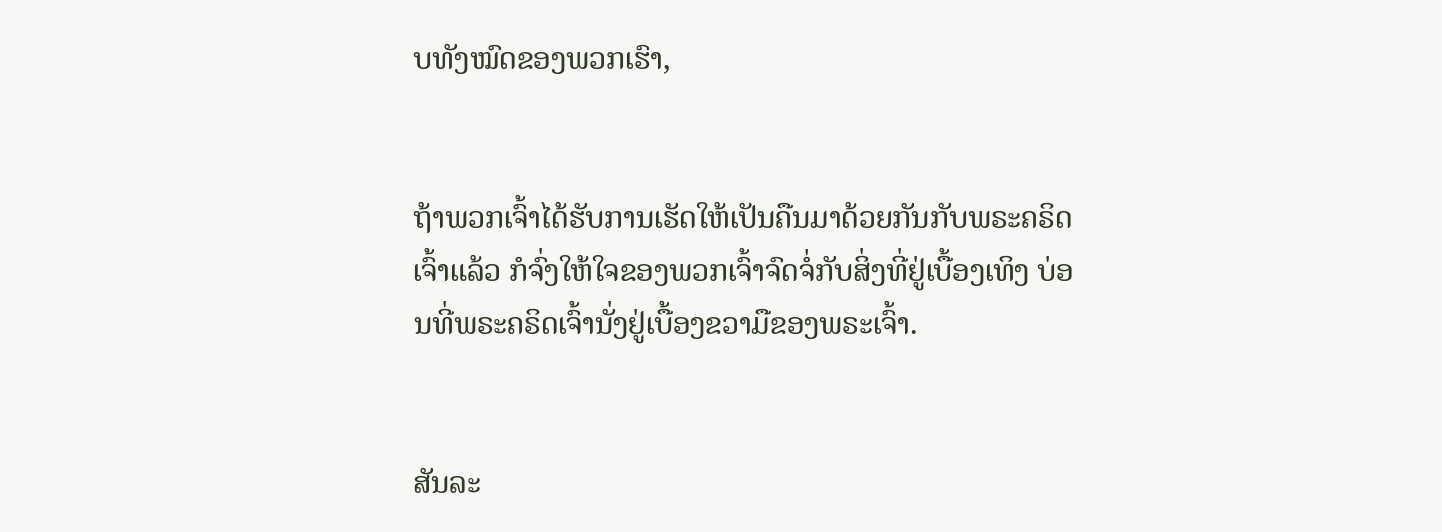ບທັງໝົດຂອງພວກເຮົາ,


ຖ້າພວກເຈົ້າໄດ້ຮັບການເຮັດໃຫ້ເປັນຄືນມາດ້ວຍກັນກັບພຣະຄຣິດເຈົ້າແລ້ວ ກໍຈົ່ງໃຫ້ໃຈຂອງພວກເຈົ້າຈົດຈໍ່ກັບສິ່ງທີ່ຢູ່ເບື້ອງເທິງ ບ່ອນທີ່ພຣະຄຣິດເຈົ້ານັ່ງຢູ່ເບື້ອງຂວາມືຂອງພຣະເຈົ້າ.


ສັນລະ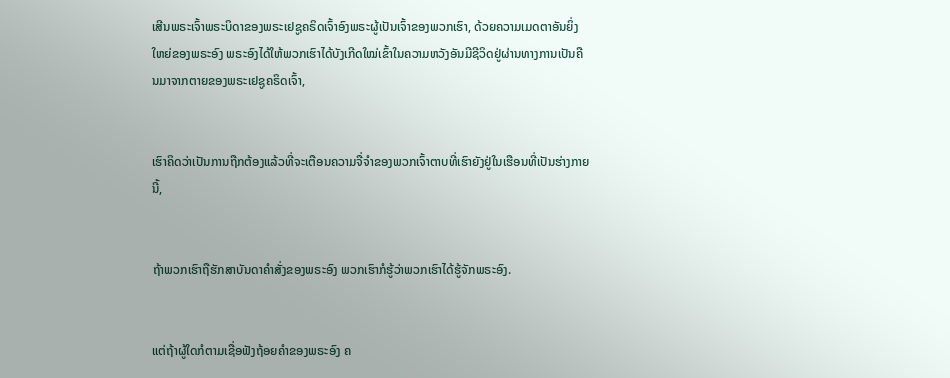ເສີນພຣະເຈົ້າພຣະບິດາຂອງພຣະເຢຊູຄຣິດເຈົ້າອົງພຣະຜູ້ເປັນເຈົ້າຂອງພວກເຮົາ, ດ້ວຍຄວາມເມດຕາອັນຍິ່ງໃຫຍ່ຂອງພຣະອົງ ພຣະອົງໄດ້ໃຫ້ພວກເຮົາໄດ້ບັງເກີດໃໝ່ເຂົ້າໃນຄວາມຫວັງອັນມີຊີວິດຢູ່ຜ່ານທາງການເປັນຄືນມາຈາກຕາຍຂອງພຣະເຢຊູຄຣິດເຈົ້າ,


ເຮົາຄິດວ່າເປັນການຖືກຕ້ອງແລ້ວທີ່ຈະເຕືອນຄວາມຈື່ຈຳຂອງພວກເຈົ້າຕາບທີ່ເຮົາຍັງຢູ່ໃນເຮືອນທີ່ເປັນຮ່າງກາຍນີ້,


ຖ້າພວກເຮົາຖືຮັກສາບັນດາຄຳສັ່ງຂອງພຣະອົງ ພວກເຮົາກໍຮູ້ວ່າພວກເຮົາໄດ້ຮູ້ຈັກພຣະອົງ.


ແຕ່ຖ້າຜູ້ໃດກໍຕາມເຊື່ອຟັງຖ້ອຍຄຳຂອງພຣະອົງ ຄ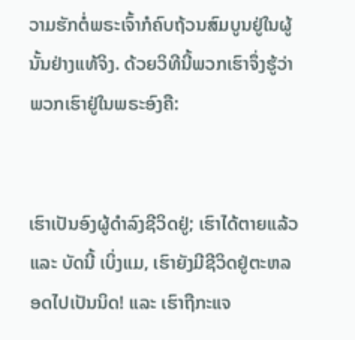ວາມຮັກຕໍ່ພຣະເຈົ້າກໍຄົບຖ້ວນສົມບູນຢູ່ໃນຜູ້ນັ້ນຢ່າງແທ້ຈິງ. ດ້ວຍວິທີນີ້ພວກເຮົາຈຶ່ງຮູ້ວ່າພວກເຮົາຢູ່ໃນພຣະອົງຄື:


ເຮົາເປັນອົງຜູ້ດຳລົງຊີວິດຢູ່; ເຮົາໄດ້ຕາຍແລ້ວ ແລະ ບັດນີ້ ເບິ່ງແມ, ເຮົາຍັງມີຊີວິດຢູ່ຕະຫລອດໄປເປັນນິດ! ແລະ ເຮົາຖືກະແຈ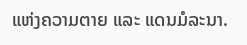ແຫ່ງຄວາມຕາຍ ແລະ ແດນມໍລະນາ.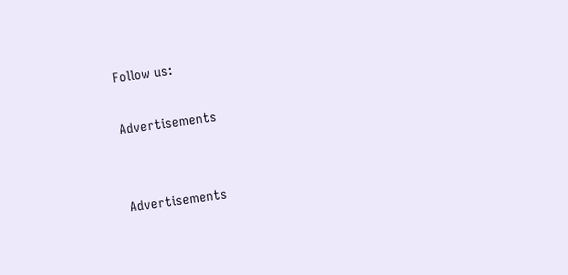Follow us:

Advertisements


Advertisements